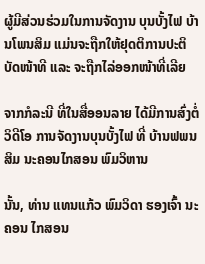ຜູ້ມີສ່ວນຮ່ວມໃນການຈັດງານ ບຸນບັ້ງໄຟ ບ້ານໂພນສິມ ແມ່ນຈະຖືກໃຫ້ຢຸດຕິການປະຕິບັດໜ້າທີ ແລະ ຈະຖືກໄລ່ອອກໜ້າທີ່ເລີຍ

ຈາກກໍລະນີ ທີ່ໃນສື່ອອນລາຍ ໄດ້ມີການສົ່ງຕໍ່ວິດີໂອ ການຈັດງານບຸນບັ້ງໄຟ ທີ່ ບ້ານຟພນສິມ ນະຄອນໄກສອນ ພົມວິຫານ

ນັ້ນ, ທ່ານ ແທນແກ້ວ ພົມວິດາ ຮອງເຈົ້າ ນະຄອນ ໄກສອນ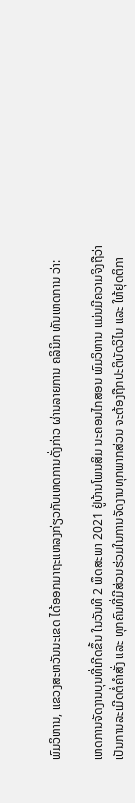ພົມວິຫານ, ແຂວງສະຫວັນນະເຂດ ໄດ້ອອກມາຖະແຫລງກ່ຽວກັບເຫດການດັ່ງກ່າວ ຜ່ານລາຍການ ຄລິນິກ ທັນເຫດການ ວ່າ:

ເຫດການຈັດງານບຸນທີ່ເກີດຂຶ້ນ ໃນວັນທີ 2 ພຶດສະພາ 2021 ຢູ່ບ້ານໂພນສິມ ນະຄອນໄກສອນ ພົມວິຫານ ແມ່ນມີຄວາມຈິງຖືວ່າເປັນການລະເມີດຕໍ່ຄຳສັ່ງ ແລະ ທຸກຄົນທີ່ມີສ່ວນຮ່ວມໃນການຈັດງານທຸກພາກສ່ວນ ຈະຕ້ອງຖືກປະຕິບັດວິໄນ ແລະ ໃຫ້ຢຸດຕິກາ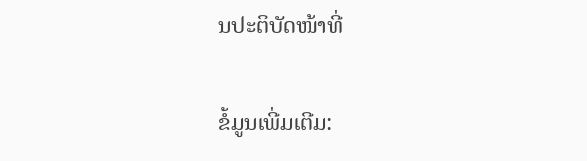ນປະຕິບັດໜ້າທີ່

ຂໍ້ມູນເພີ່ມເຕີມ: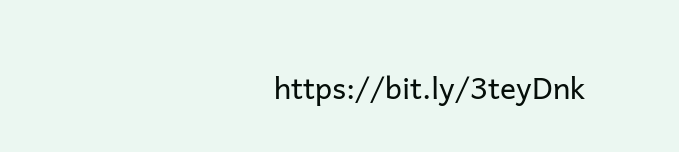https://bit.ly/3teyDnk